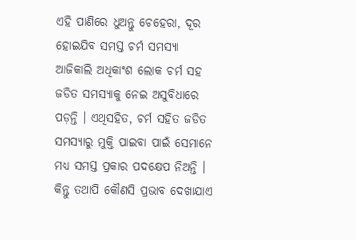ଏହି ପାଣିରେ ଧୁଅନ୍ତୁ ଚେହେରା, ଦୂର ହୋଇଯିବ ସମସ୍ତ ଚର୍ମ ସମସ୍ୟା
ଆଜିକାଲି ଅଧିକାଂଶ ଲୋକ ଚର୍ମ ସହ ଜଡିତ ସମସ୍ୟାକୁ ନେଇ ଅସୁବିଧାରେ ପଡ଼ନ୍ତି । ଏଥିସହିତ, ଚର୍ମ ସହିତ ଜଡିତ ସମସ୍ୟାରୁ ମୁକ୍ତି ପାଇବା ପାଇଁ ସେମାନେ ମଧ୍ୟ ସମସ୍ତ ପ୍ରକାର ପଦକ୍ଷେପ ନିଅନ୍ତି । କିନ୍ତୁ ତଥାପି କୌଣସି ପ୍ରଭାବ ଦେଖାଯାଏ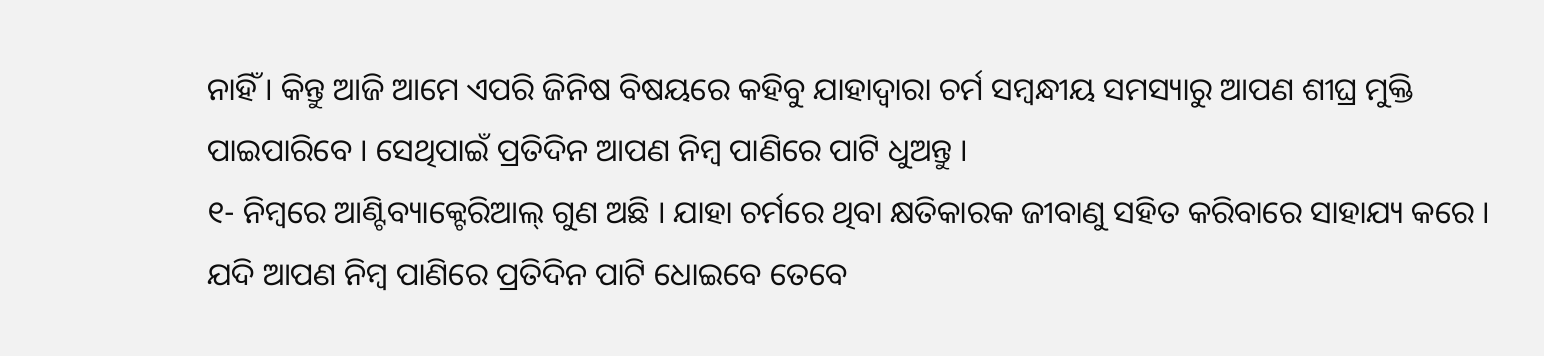ନାହିଁ । କିନ୍ତୁ ଆଜି ଆମେ ଏପରି ଜିନିଷ ବିଷୟରେ କହିବୁ ଯାହାଦ୍ୱାରା ଚର୍ମ ସମ୍ବନ୍ଧୀୟ ସମସ୍ୟାରୁ ଆପଣ ଶୀଘ୍ର ମୁକ୍ତି ପାଇପାରିବେ । ସେଥିପାଇଁ ପ୍ରତିଦିନ ଆପଣ ନିମ୍ବ ପାଣିରେ ପାଟି ଧୁଅନ୍ତୁ ।
୧- ନିମ୍ବରେ ଆଣ୍ଟିବ୍ୟାକ୍ଟେରିଆଲ୍ ଗୁଣ ଅଛି । ଯାହା ଚର୍ମରେ ଥିବା କ୍ଷତିକାରକ ଜୀବାଣୁ ସହିତ କରିବାରେ ସାହାଯ୍ୟ କରେ । ଯଦି ଆପଣ ନିମ୍ବ ପାଣିରେ ପ୍ରତିଦିନ ପାଟି ଧୋଇବେ ତେବେ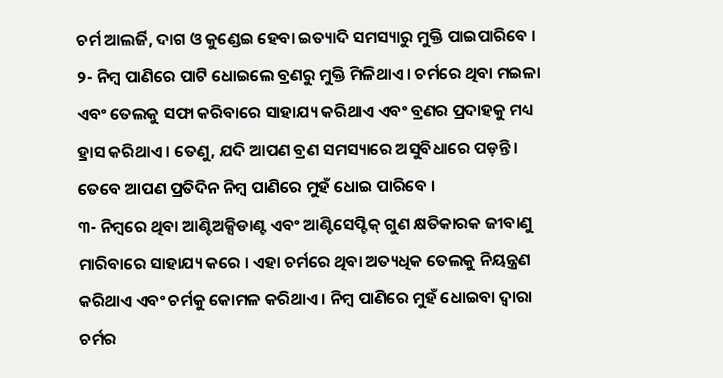ଚର୍ମ ଆଲର୍ଜି, ଦାଗ ଓ କୁଣ୍ଡେଇ ହେବା ଇତ୍ୟାଦି ସମସ୍ୟାରୁ ମୁକ୍ତି ପାଇପାରିବେ ।
୨- ନିମ୍ବ ପାଣିରେ ପାଟି ଧୋଇଲେ ବ୍ରଣରୁ ମୁକ୍ତି ମିଳିଥାଏ । ଚର୍ମରେ ଥିବା ମଇଳା ଏବଂ ତେଲକୁ ସଫା କରିବାରେ ସାହାଯ୍ୟ କରିଥାଏ ଏବଂ ବ୍ରଣର ପ୍ରଦାହକୁ ମଧ୍ୟ ହ୍ରାସ କରିଥାଏ । ତେଣୁ, ଯଦି ଆପଣ ବ୍ରଣ ସମସ୍ୟାରେ ଅସୁବିଧାରେ ପଡ଼ନ୍ତି । ତେବେ ଆପଣ ପ୍ରତିଦିନ ନିମ୍ବ ପାଣିରେ ମୁହଁ ଧୋଇ ପାରିବେ ।
୩- ନିମ୍ବରେ ଥିବା ଆଣ୍ଟିଅକ୍ସିଡାଣ୍ଟ ଏବଂ ଆଣ୍ଟିସେପ୍ଟିକ୍ ଗୁଣ କ୍ଷତିକାରକ ଜୀବାଣୁ ମାରିବାରେ ସାହାଯ୍ୟ କରେ । ଏହା ଚର୍ମରେ ଥିବା ଅତ୍ୟଧିକ ତେଲକୁ ନିୟନ୍ତ୍ରଣ କରିଥାଏ ଏବଂ ଚର୍ମକୁ କୋମଳ କରିଥାଏ । ନିମ୍ବ ପାଣିରେ ମୁହଁ ଧୋଇବା ଦ୍ୱାରା ଚର୍ମର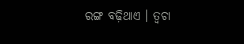ରଙ୍ଗ ବଢ଼ିଥାଏ । ତ୍ୱଚା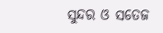ସୁନ୍ଦର ଓ ସତେଜ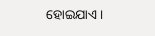ହୋଇଯାଏ ।